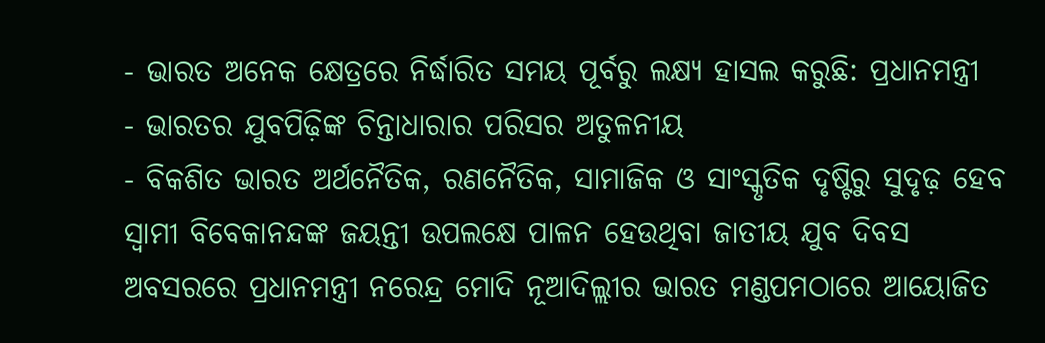- ଭାରତ ଅନେକ କ୍ଷେତ୍ରରେ ନିର୍ଦ୍ଧାରିତ ସମୟ ପୂର୍ବରୁ ଲକ୍ଷ୍ୟ ହାସଲ କରୁଛି: ପ୍ରଧାନମନ୍ତ୍ରୀ
- ଭାରତର ଯୁବପିଢ଼ିଙ୍କ ଚିନ୍ତାଧାରାର ପରିସର ଅତୁଳନୀୟ
- ବିକଶିତ ଭାରତ ଅର୍ଥନୈତିକ, ରଣନୈତିକ, ସାମାଜିକ ଓ ସାଂସ୍କୃତିକ ଦୃଷ୍ଟିରୁ ସୁଦୃଢ଼ ହେବ
ସ୍ୱାମୀ ବିବେକାନନ୍ଦଙ୍କ ଜୟନ୍ତୀ ଉପଲକ୍ଷେ ପାଳନ ହେଉଥିବା ଜାତୀୟ ଯୁବ ଦିବସ ଅବସରରେ ପ୍ରଧାନମନ୍ତ୍ରୀ ନରେନ୍ଦ୍ର ମୋଦି ନୂଆଦିଲ୍ଲୀର ଭାରତ ମଣ୍ଡପମଠାରେ ଆୟୋଜିତ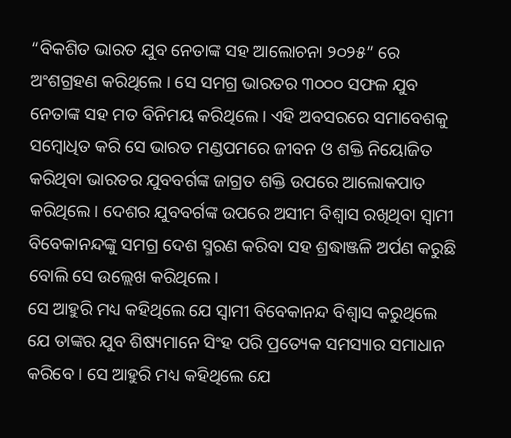“ବିକଶିତ ଭାରତ ଯୁବ ନେତାଙ୍କ ସହ ଆଲୋଚନା ୨୦୨୫” ରେ ଅଂଶଗ୍ରହଣ କରିଥିଲେ । ସେ ସମଗ୍ର ଭାରତର ୩୦୦୦ ସଫଳ ଯୁବ ନେତାଙ୍କ ସହ ମତ ବିନିମୟ କରିଥିଲେ । ଏହି ଅବସରରେ ସମାବେଶକୁ ସମ୍ବୋଧିତ କରି ସେ ଭାରତ ମଣ୍ଡପମରେ ଜୀବନ ଓ ଶକ୍ତି ନିୟୋଜିତ କରିଥିବା ଭାରତର ଯୁବବର୍ଗଙ୍କ ଜାଗ୍ରତ ଶକ୍ତି ଉପରେ ଆଲୋକପାତ କରିଥିଲେ। ଦେଶର ଯୁବବର୍ଗଙ୍କ ଉପରେ ଅସୀମ ବିଶ୍ୱାସ ରଖିଥିବା ସ୍ୱାମୀ ବିବେକାନନ୍ଦଙ୍କୁ ସମଗ୍ର ଦେଶ ସ୍ମରଣ କରିବା ସହ ଶ୍ରଦ୍ଧାଞ୍ଜଳି ଅର୍ପଣ କରୁଛି ବୋଲି ସେ ଉଲ୍ଲେଖ କରିଥିଲେ।
ସେ ଆହୁରି ମଧ୍ୟ କହିଥିଲେ ଯେ ସ୍ୱାମୀ ବିବେକାନନ୍ଦ ବିଶ୍ୱାସ କରୁଥିଲେ ଯେ ତାଙ୍କର ଯୁବ ଶିଷ୍ୟମାନେ ସିଂହ ପରି ପ୍ରତ୍ୟେକ ସମସ୍ୟାର ସମାଧାନ କରିବେ । ସେ ଆହୁରି ମଧ୍ୟ କହିଥିଲେ ଯେ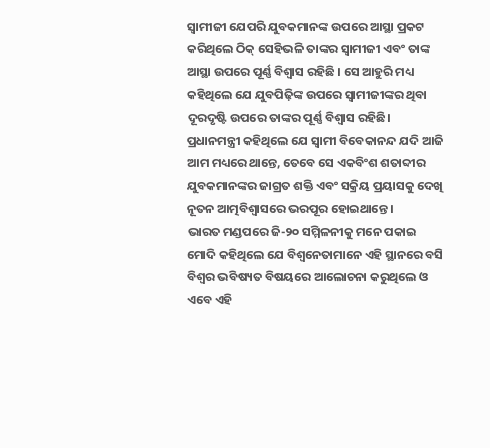ସ୍ୱାମୀଜୀ ଯେପରି ଯୁବକମାନଙ୍କ ଉପରେ ଆସ୍ଥା ପ୍ରକଟ କରିଥିଲେ ଠିକ୍ ସେହିଭଳି ତାଙ୍କର ସ୍ୱାମୀଜୀ ଏବଂ ତାଙ୍କ ଆସ୍ଥା ଉପରେ ପୂର୍ଣ୍ଣ ବିଶ୍ୱାସ ରହିଛି । ସେ ଆହୁରି ମଧ୍ୟ କହିଥିଲେ ଯେ ଯୁବପିଢ଼ିଙ୍କ ଉପରେ ସ୍ୱାମୀଜୀଙ୍କର ଥିବା ଦୂରଦୃଷ୍ଟି ଉପରେ ତାଙ୍କର ପୂର୍ଣ୍ଣ ବିଶ୍ୱାସ ରହିଛି। ପ୍ରଧାନମନ୍ତ୍ରୀ କହିଥିଲେ ଯେ ସ୍ୱାମୀ ବିବେକାନନ୍ଦ ଯଦି ଆଜି ଆମ ମଧ୍ୟରେ ଥାନ୍ତେ, ତେବେ ସେ ଏକବିଂଶ ଶତାବ୍ଦୀର ଯୁବକମାନଙ୍କର ଜାଗ୍ରତ ଶକ୍ତି ଏବଂ ସକ୍ରିୟ ପ୍ରୟାସକୁ ଦେଖି ନୂତନ ଆତ୍ମବିଶ୍ୱାସରେ ଭରପୂର ହୋଇଥାନ୍ତେ ।
ଭାରତ ମଣ୍ଡପରେ ଜି-୨୦ ସମ୍ମିଳନୀକୁ ମନେ ପକାଇ ମୋଦି କହିଥିଲେ ଯେ ବିଶ୍ୱନେତାମାନେ ଏହି ସ୍ଥାନରେ ବସି ବିଶ୍ୱର ଭବିଷ୍ୟତ ବିଷୟରେ ଆଲୋଚନା କରୁଥିଲେ ଓ ଏବେ ଏହି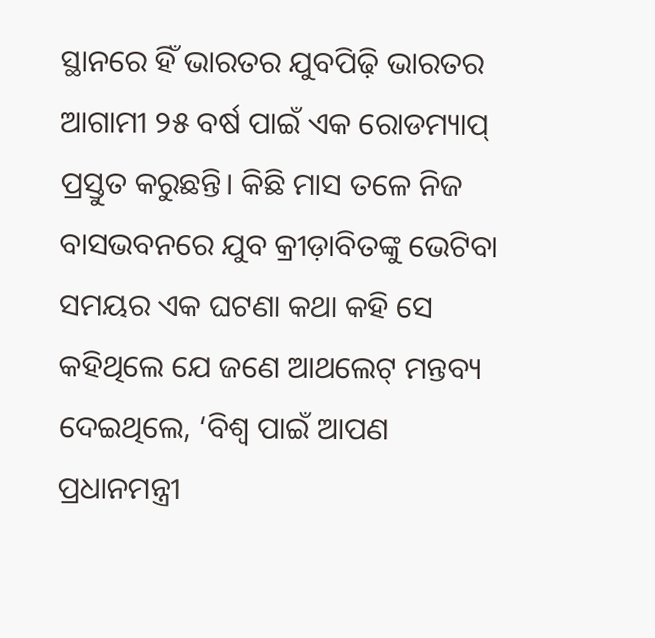ସ୍ଥାନରେ ହିଁ ଭାରତର ଯୁବପିଢ଼ି ଭାରତର ଆଗାମୀ ୨୫ ବର୍ଷ ପାଇଁ ଏକ ରୋଡମ୍ୟାପ୍ ପ୍ରସ୍ତୁତ କରୁଛନ୍ତି। କିଛି ମାସ ତଳେ ନିଜ ବାସଭବନରେ ଯୁବ କ୍ରୀଡ଼ାବିତଙ୍କୁ ଭେଟିବା ସମୟର ଏକ ଘଟଣା କଥା କହି ସେ କହିଥିଲେ ଯେ ଜଣେ ଆଥଲେଟ୍ ମନ୍ତବ୍ୟ ଦେଇଥିଲେ, ‘ବିଶ୍ୱ ପାଇଁ ଆପଣ ପ୍ରଧାନମନ୍ତ୍ରୀ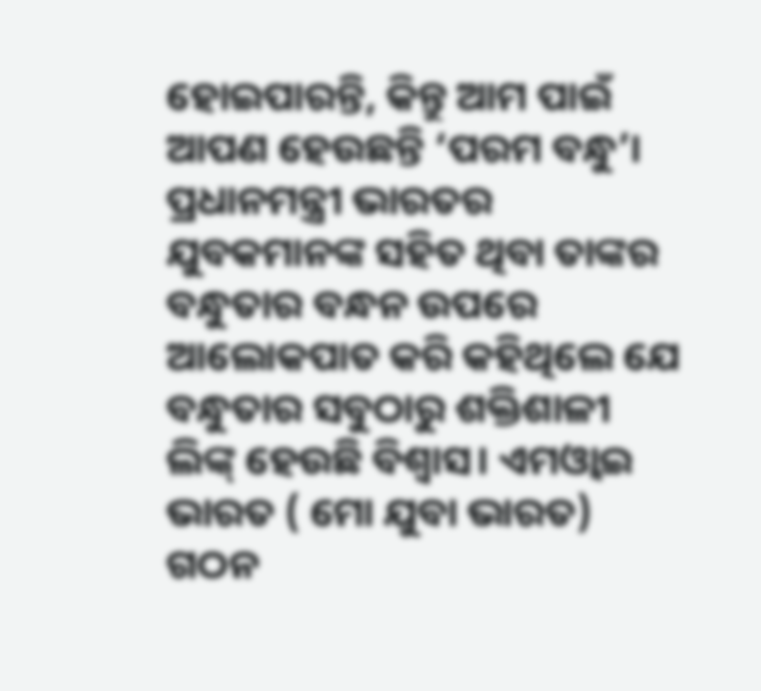ହୋଇପାରନ୍ତି, କିନ୍ତୁ ଆମ ପାଇଁ ଆପଣ ହେଉଛନ୍ତି ‘ପରମ ବନ୍ଧୁ’। ପ୍ରଧାନମନ୍ତ୍ରୀ ଭାରତର ଯୁବକମାନଙ୍କ ସହିତ ଥିବା ତାଙ୍କର ବନ୍ଧୁତାର ବନ୍ଧନ ଉପରେ ଆଲୋକପାତ କରି କହିଥିଲେ ଯେ ବନ୍ଧୁତାର ସବୁଠାରୁ ଶକ୍ତିଶାଳୀ ଲିଙ୍କ୍ ହେଉଛି ବିଶ୍ୱାସ। ଏମଓ୍ୱାଇ ଭାରତ ( ମୋ ଯୁବା ଭାରତ) ଗଠନ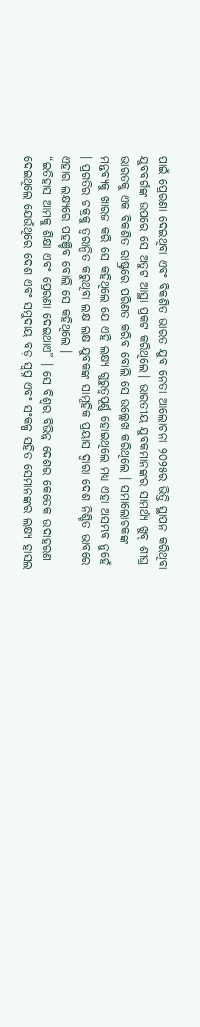ପାଇଁ ପ୍ରେରଣା ଦେଇଥିବା ଏବଂ ବିକଶିତ ଭାରତ ଯୁବ ନେତା ଆଲୋଚନା ୨୦୨୫ର ଭିତ୍ତି ସ୍ଥାପନ କରିଥିବା ଯୁବବର୍ଗଙ୍କ ଉପରେ ସେ ଅତୁଟ ଆସ୍ଥା ପ୍ରକଟ କରିଥିଲେ। ଭାରତୀୟ ଯୁବକମାନଙ୍କର ସାମର୍ଥ୍ୟ ଖୁବ୍ ଶୀଘ୍ର ଭାରତକୁ ଏକ ବିକଶିତ ରାଷ୍ଟ୍ରରେ ପରିଣତ କରିବ ବୋଲି ସେ ଉଲ୍ଲେଖ କରିଥିଲେ । ସମାଲୋଚକଙ୍କ ମନ୍ତବ୍ୟକୁ ଖାରଜ କରି ସେ କହିଥିଲେ ଯେ ଏହି ଲକ୍ଷ୍ୟ ଗୁରୁତ୍ୱପୂର୍ଣ୍ଣ ହୋଇଥିଲେ ମଧ୍ୟ ଏହା ଅସମ୍ଭବ ନୁହେଁ । ପ୍ରଗତିର ଚକ୍ରକୁ ତ୍ୱରାନ୍ୱିତ କରୁଥିବା ଲକ୍ଷ ଲକ୍ଷ ଯୁବକଙ୍କ ସାମୂହିକ ପ୍ରୟାସ ଦ୍ୱାରା ଦେଶ ନିଶ୍ଚିତ ଭାବରେ ଏହାର ଲକ୍ଷ୍ୟରେ ପହଞ୍ଚିବ ବୋଲି ସେ କହିଥିଲେ ।
“ଇତିହାସ ଆମକୁ ଶିକ୍ଷା ଏବଂ ପ୍ରେରଣା ଦେଇଥାଏ” । ସେ ବିଶ୍ୱର ବିଭିନ୍ନ ଦେଶର କେତେକ ଉଦାହରଣ ଦେଇଥିଲେ ଯେଉଁଥିରେ ଦେଶ ଏବଂ ସମୁଦାୟ ବଡ଼ ସ୍ୱପ୍ନ ଏବଂ ସଂକଳ୍ପ ସହିତ ସେମାନଙ୍କର ଲକ୍ଷ୍ୟ ହାସଲ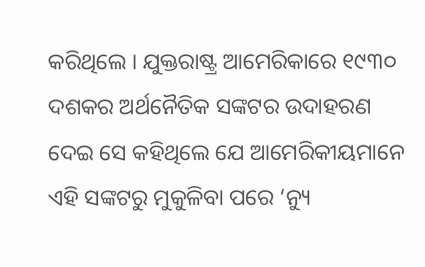କରିଥିଲେ । ଯୁକ୍ତରାଷ୍ଟ୍ର ଆମେରିକାରେ ୧୯୩୦ ଦଶକର ଅର୍ଥନୈତିକ ସଙ୍କଟର ଉଦାହରଣ ଦେଇ ସେ କହିଥିଲେ ଯେ ଆମେରିକୀୟମାନେ ଏହି ସଙ୍କଟରୁ ମୁକୁଳିବା ପରେ ‘ନ୍ୟୁ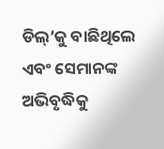ଡିଲ୍’କୁ ବାଛିଥିଲେ ଏବଂ ସେମାନଙ୍କ ଅଭିବୃଦ୍ଧିକୁ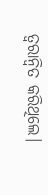ତ୍ୱରାନ୍ୱିତ କରିଥିଲେ।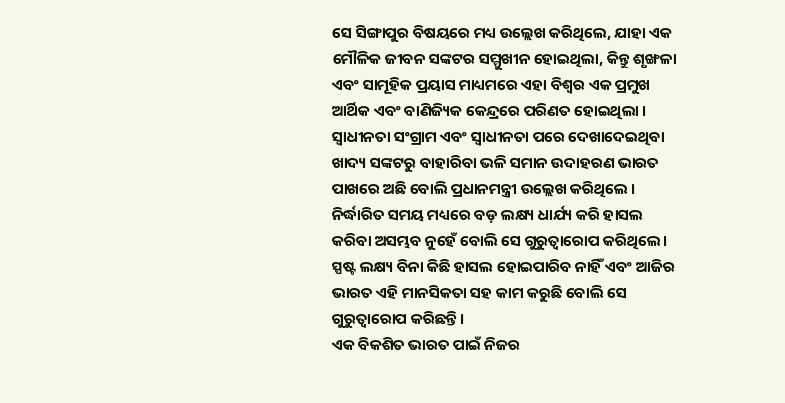ସେ ସିଙ୍ଗାପୁର ବିଷୟରେ ମଧ୍ୟ ଉଲ୍ଲେଖ କରିଥିଲେ, ଯାହା ଏକ ମୌଳିକ ଜୀବନ ସଙ୍କଟର ସମ୍ମୁଖୀନ ହୋଇଥିଲା, କିନ୍ତୁ ଶୃଙ୍ଖଳା ଏବଂ ସାମୂହିକ ପ୍ରୟାସ ମାଧ୍ୟମରେ ଏହା ବିଶ୍ୱର ଏକ ପ୍ରମୁଖ ଆର୍ଥିକ ଏବଂ ବାଣିଜ୍ୟିକ କେନ୍ଦ୍ରରେ ପରିଣତ ହୋଇଥିଲା । ସ୍ୱାଧୀନତା ସଂଗ୍ରାମ ଏବଂ ସ୍ୱାଧୀନତା ପରେ ଦେଖାଦେଇଥିବା ଖାଦ୍ୟ ସଙ୍କଟରୁ ବାହାରିବା ଭଳି ସମାନ ଉଦାହରଣ ଭାରତ ପାଖରେ ଅଛି ବୋଲି ପ୍ରଧାନମନ୍ତ୍ରୀ ଉଲ୍ଲେଖ କରିଥିଲେ । ନିର୍ଦ୍ଧାରିତ ସମୟ ମଧ୍ୟରେ ବଡ଼ ଲକ୍ଷ୍ୟ ଧାର୍ଯ୍ୟ କରି ହାସଲ କରିବା ଅସମ୍ଭବ ନୁହେଁ ବୋଲି ସେ ଗୁରୁତ୍ୱାରୋପ କରିଥିଲେ। ସ୍ପଷ୍ଟ ଲକ୍ଷ୍ୟ ବିନା କିଛି ହାସଲ ହୋଇପାରିବ ନାହିଁ ଏବଂ ଆଜିର ଭାରତ ଏହି ମାନସିକତା ସହ କାମ କରୁଛି ବୋଲି ସେ ଗୁରୁତ୍ୱାରୋପ କରିଛନ୍ତି।
ଏକ ବିକଶିତ ଭାରତ ପାଇଁ ନିଜର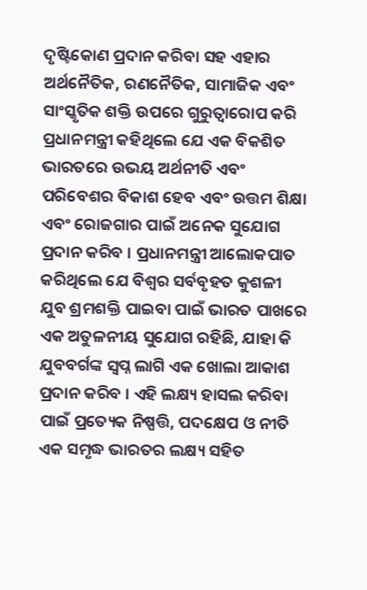ଦୃଷ୍ଟିକୋଣ ପ୍ରଦାନ କରିବା ସହ ଏହାର ଅର୍ଥନୈତିକ, ରଣନୈତିକ, ସାମାଜିକ ଏବଂ ସାଂସ୍କୃତିକ ଶକ୍ତି ଉପରେ ଗୁରୁତ୍ୱାରୋପ କରି ପ୍ରଧାନମନ୍ତ୍ରୀ କହିଥିଲେ ଯେ ଏକ ବିକଶିତ ଭାରତରେ ଉଭୟ ଅର୍ଥନୀତି ଏବଂ ପରିବେଶର ବିକାଶ ହେବ ଏବଂ ଉତ୍ତମ ଶିକ୍ଷା ଏବଂ ରୋଜଗାର ପାଇଁ ଅନେକ ସୁଯୋଗ ପ୍ରଦାନ କରିବ । ପ୍ରଧାନମନ୍ତ୍ରୀ ଆଲୋକପାତ କରିଥିଲେ ଯେ ବିଶ୍ୱର ସର୍ବବୃହତ କୁଶଳୀ ଯୁବ ଶ୍ରମଶକ୍ତି ପାଇବା ପାଇଁ ଭାରତ ପାଖରେ ଏକ ଅତୁଳନୀୟ ସୁଯୋଗ ରହିଛି, ଯାହା କି ଯୁବବର୍ଗଙ୍କ ସ୍ୱପ୍ନ ଲାଗି ଏକ ଖୋଲା ଆକାଶ ପ୍ରଦାନ କରିବ । ଏହି ଲକ୍ଷ୍ୟ ହାସଲ କରିବା ପାଇଁ ପ୍ରତ୍ୟେକ ନିଷ୍ପତ୍ତି, ପଦକ୍ଷେପ ଓ ନୀତି ଏକ ସମୃଦ୍ଧ ଭାରତର ଲକ୍ଷ୍ୟ ସହିତ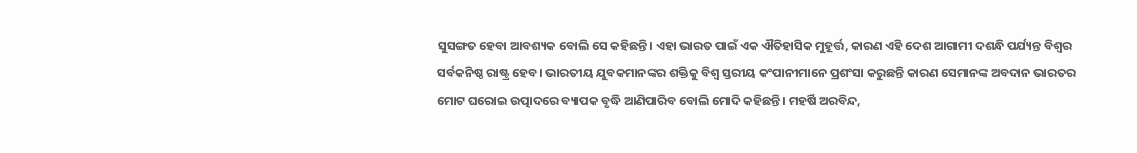ସୁସଙ୍ଗତ ହେବା ଆବଶ୍ୟକ ବୋଲି ସେ କହିଛନ୍ତି। ଏହା ଭାରତ ପାଇଁ ଏକ ଐତିହାସିକ ମୁହୂର୍ତ୍ତ, କାରଣ ଏହି ଦେଶ ଆଗାମୀ ଦଶନ୍ଧି ପର୍ଯ୍ୟନ୍ତ ବିଶ୍ୱର ସର୍ବକନିଷ୍ଠ ରାଷ୍ଟ୍ର ହେବ। ଭାରତୀୟ ଯୁବକମାନଙ୍କର ଶକ୍ତିକୁ ବିଶ୍ୱ ସ୍ତରୀୟ କଂପାନୀମାନେ ପ୍ରଶଂସା କରୁଛନ୍ତି କାରଣ ସେମାନଙ୍କ ଅବଦାନ ଭାରତର ମୋଟ ଘରୋଇ ଉତ୍ପାଦରେ ବ୍ୟାପକ ବୃଦ୍ଧି ଆଣିପାରିବ ବୋଲି ମୋଦି କହିଛନ୍ତି। ମହର୍ଷି ଅରବିନ୍ଦ,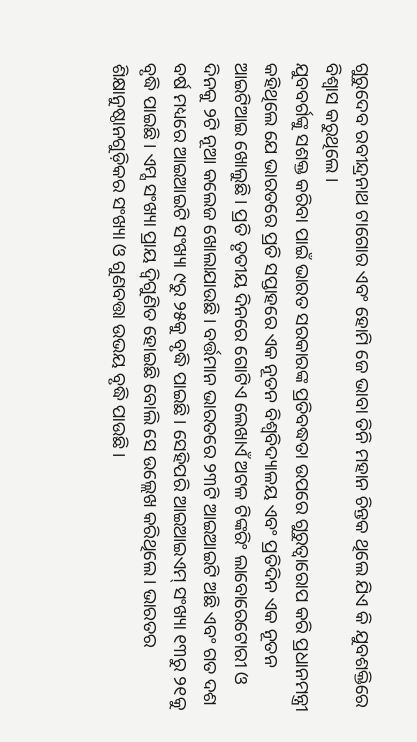ଗୁରୁଦେବ ରବୀନ୍ଦ୍ରନାଥ ଟାଗୋର ଏବଂ ହୋମି ଜେ ଭାବା ତିନି ମହାନ ଚିନ୍ତକ ଥିଲେ ଯିଏ କି ଯୁବଶକ୍ତିରେ ବିଶ୍ୱାସ କରୁଥିଲେ ।
ଯୁବବର୍ଗଙ୍କୁ ସଶକ୍ତ କରିବା ପାଇଁ ଭାରତ ସରକାରଙ୍କ ପ୍ରତିବଦ୍ଧତା ଉପରେ ଗୁରୁତ୍ୱାରୋପ କରି ପ୍ରଧାନମନ୍ତ୍ରୀ କହିଥିଲେ ଯେ ଭାରତରେ ପ୍ରତି ସପ୍ତାହରେ ଏକ ନୂତନ ବିଶ୍ୱବିଦ୍ୟାଳୟ ଏବଂ ପ୍ରତିଦିନ ଏକ ନୂତନ ଆଇଟିଆଇ ଖୋଲୁଛି । ପ୍ରତି ତୃତୀୟ ଦିନରେ ଗୋଟିଏ ଲେଖାଏଁ ଅଟଳ ଟିଙ୍କରିଂ ଲାବୋରେଟୋରୀ ଓ ଦିନକୁ ୨ଟି ନୂଆ କଲେଜ ଖୋଲାଯାଉଛି। ବର୍ତ୍ତମାନ ଭାରତରେ ୨୩ଟି ଆଇଆଇଟି ଅଛି ଏବଂ ଗତ ଦଶ ବର୍ଷ ମଧ୍ୟରେ ଆଇଆଇଟି ସଂଖ୍ୟା ୯ରୁ ୨୫କୁ ବୃଦ୍ଧି ପାଇଛି । ସେହିପରି ଆଇଆଇଏମ୍ ସଂଖ୍ୟା ୧୩ରୁ ୨୧କୁ ବୃଦ୍ଧି ପାଇଛି। ଏମ୍ସ ସଂଖ୍ୟା ପ୍ରାୟ ଦ୍ୱିଗୁଣିତ ହୋଇଛି ବୋଲି ସେ ଉଲ୍ଲେଖ କରିଥିଲେ। ଭାରତର ଶିକ୍ଷାନୁଷ୍ଠାନଗୁଡ଼ିକର ସଂଖ୍ୟା ଓ ଗୁଣବତ୍ତା ଉଭୟ ବୃଦ୍ଧି ପାଉଛି।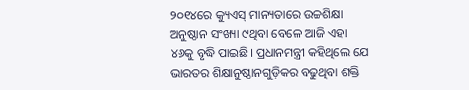୨୦୧୪ରେ କ୍ୟୁଏସ୍ ମାନ୍ୟତାରେ ଉଚ୍ଚଶିକ୍ଷା ଅନୁଷ୍ଠାନ ସଂଖ୍ୟା ୯ଥିବା ବେଳେ ଆଜି ଏହା ୪୬କୁ ବୃଦ୍ଧି ପାଇଛି। ପ୍ରଧାନମନ୍ତ୍ରୀ କହିଥିଲେ ଯେ ଭାରତର ଶିକ୍ଷାନୁଷ୍ଠାନଗୁଡ଼ିକର ବଢୁଥିବା ଶକ୍ତି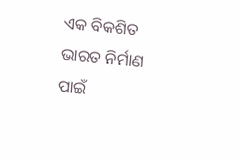ଏକ ବିକଶିତ ଭାରତ ନିର୍ମାଣ ପାଇଁ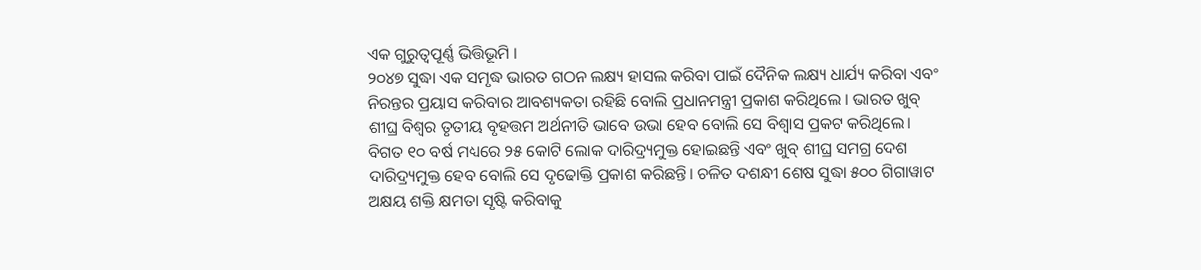ଏକ ଗୁରୁତ୍ୱପୂର୍ଣ୍ଣ ଭିତ୍ତିଭୂମି ।
୨୦୪୭ ସୁଦ୍ଧା ଏକ ସମୃଦ୍ଧ ଭାରତ ଗଠନ ଲକ୍ଷ୍ୟ ହାସଲ କରିବା ପାଇଁ ଦୈନିକ ଲକ୍ଷ୍ୟ ଧାର୍ଯ୍ୟ କରିବା ଏବଂ ନିରନ୍ତର ପ୍ରୟାସ କରିବାର ଆବଶ୍ୟକତା ରହିଛି ବୋଲି ପ୍ରଧାନମନ୍ତ୍ରୀ ପ୍ରକାଶ କରିଥିଲେ । ଭାରତ ଖୁବ୍ ଶୀଘ୍ର ବିଶ୍ୱର ତୃତୀୟ ବୃହତ୍ତମ ଅର୍ଥନୀତି ଭାବେ ଉଭା ହେବ ବୋଲି ସେ ବିଶ୍ୱାସ ପ୍ରକଟ କରିଥିଲେ। ବିଗତ ୧୦ ବର୍ଷ ମଧ୍ୟରେ ୨୫ କୋଟି ଲୋକ ଦାରିଦ୍ର୍ୟମୁକ୍ତ ହୋଇଛନ୍ତି ଏବଂ ଖୁବ୍ ଶୀଘ୍ର ସମଗ୍ର ଦେଶ ଦାରିଦ୍ର୍ୟମୁକ୍ତ ହେବ ବୋଲି ସେ ଦୃଢୋକ୍ତି ପ୍ରକାଶ କରିଛନ୍ତି। ଚଳିତ ଦଶନ୍ଧୀ ଶେଷ ସୁଦ୍ଧା ୫୦୦ ଗିଗାୱାଟ ଅକ୍ଷୟ ଶକ୍ତି କ୍ଷମତା ସୃଷ୍ଟି କରିବାକୁ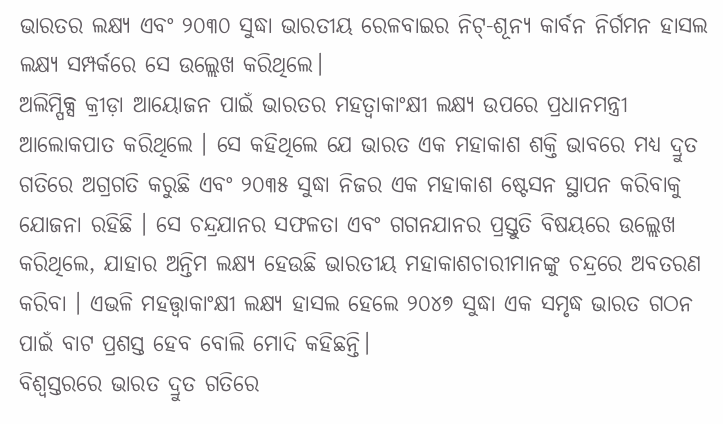ଭାରତର ଲକ୍ଷ୍ୟ ଏବଂ ୨୦୩୦ ସୁଦ୍ଧା ଭାରତୀୟ ରେଳବାଇର ନିଟ୍-ଶୂନ୍ୟ କାର୍ବନ ନିର୍ଗମନ ହାସଲ ଲକ୍ଷ୍ୟ ସମ୍ପର୍କରେ ସେ ଉଲ୍ଲେଖ କରିଥିଲେ।
ଅଲିମ୍ପିକ୍ସ କ୍ରୀଡ଼ା ଆୟୋଜନ ପାଇଁ ଭାରତର ମହତ୍ୱାକାଂକ୍ଷୀ ଲକ୍ଷ୍ୟ ଉପରେ ପ୍ରଧାନମନ୍ତ୍ରୀ ଆଲୋକପାତ କରିଥିଲେ । ସେ କହିଥିଲେ ଯେ ଭାରତ ଏକ ମହାକାଶ ଶକ୍ତି ଭାବରେ ମଧ୍ୟ ଦ୍ରୁତ ଗତିରେ ଅଗ୍ରଗତି କରୁଛି ଏବଂ ୨୦୩୫ ସୁଦ୍ଧା ନିଜର ଏକ ମହାକାଶ ଷ୍ଟେସନ ସ୍ଥାପନ କରିବାକୁ ଯୋଜନା ରହିଛି । ସେ ଚନ୍ଦ୍ରଯାନର ସଫଳତା ଏବଂ ଗଗନଯାନର ପ୍ରସ୍ତୁତି ବିଷୟରେ ଉଲ୍ଲେଖ କରିଥିଲେ, ଯାହାର ଅନ୍ତିମ ଲକ୍ଷ୍ୟ ହେଉଛି ଭାରତୀୟ ମହାକାଶଚାରୀମାନଙ୍କୁ ଚନ୍ଦ୍ରରେ ଅବତରଣ କରିବା । ଏଭଳି ମହତ୍ତ୍ୱାକାଂକ୍ଷୀ ଲକ୍ଷ୍ୟ ହାସଲ ହେଲେ ୨୦୪୭ ସୁଦ୍ଧା ଏକ ସମୃଦ୍ଧ ଭାରତ ଗଠନ ପାଇଁ ବାଟ ପ୍ରଶସ୍ତ ହେବ ବୋଲି ମୋଦି କହିଛନ୍ତି।
ବିଶ୍ୱସ୍ତରରେ ଭାରତ ଦ୍ରୁତ ଗତିରେ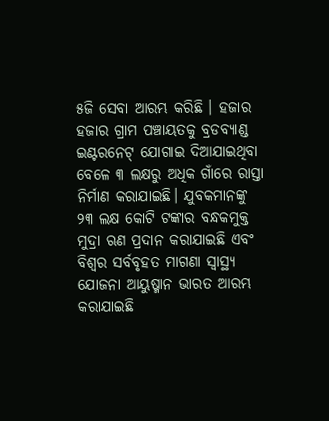୫ଜି ସେବା ଆରମ୍ଭ କରିଛି । ହଜାର ହଜାର ଗ୍ରାମ ପଞ୍ଚାୟତକୁ ବ୍ରଡବ୍ୟାଣ୍ଡ ଇଣ୍ଟରନେଟ୍ ଯୋଗାଇ ଦିଆଯାଇଥିବା ବେଳେ ୩ ଲକ୍ଷରୁ ଅଧିକ ଗାଁରେ ରାସ୍ତା ନିର୍ମାଣ କରାଯାଇଛି। ଯୁବକମାନଙ୍କୁ ୨୩ ଲକ୍ଷ କୋଟି ଟଙ୍କାର ବନ୍ଧକମୁକ୍ତ ମୁଦ୍ରା ଋଣ ପ୍ରଦାନ କରାଯାଇଛି ଏବଂ ବିଶ୍ୱର ସର୍ବବୃହତ ମାଗଣା ସ୍ୱାସ୍ଥ୍ୟ ଯୋଜନା ଆୟୁଷ୍ମାନ ଭାରତ ଆରମ୍ଭ କରାଯାଇଛି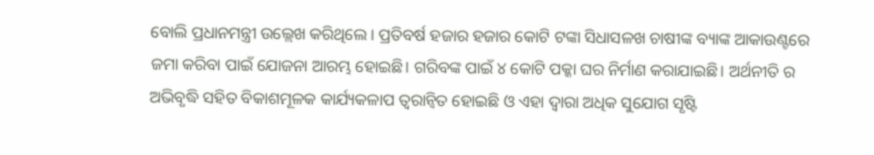ବୋଲି ପ୍ରଧାନମନ୍ତ୍ରୀ ଉଲ୍ଲେଖ କରିଥିଲେ । ପ୍ରତିବର୍ଷ ହଜାର ହଜାର କୋଟି ଟଙ୍କା ସିଧାସଳଖ ଚାଷୀଙ୍କ ବ୍ୟାଙ୍କ ଆକାଉଣ୍ଟରେ ଜମା କରିବା ପାଇଁ ଯୋଜନା ଆରମ୍ଭ ହୋଇଛି। ଗରିବଙ୍କ ପାଇଁ ୪ କୋଟି ପକ୍କା ଘର ନିର୍ମାଣ କରାଯାଇଛି। ଅର୍ଥନୀତି ର ଅଭିବୃଦ୍ଧି ସହିତ ବିକାଶମୂଳକ କାର୍ଯ୍ୟକଳାପ ତ୍ୱରାନ୍ୱିତ ହୋଇଛି ଓ ଏହା ଦ୍ୱାରା ଅଧିକ ସୁଯୋଗ ସୃଷ୍ଟି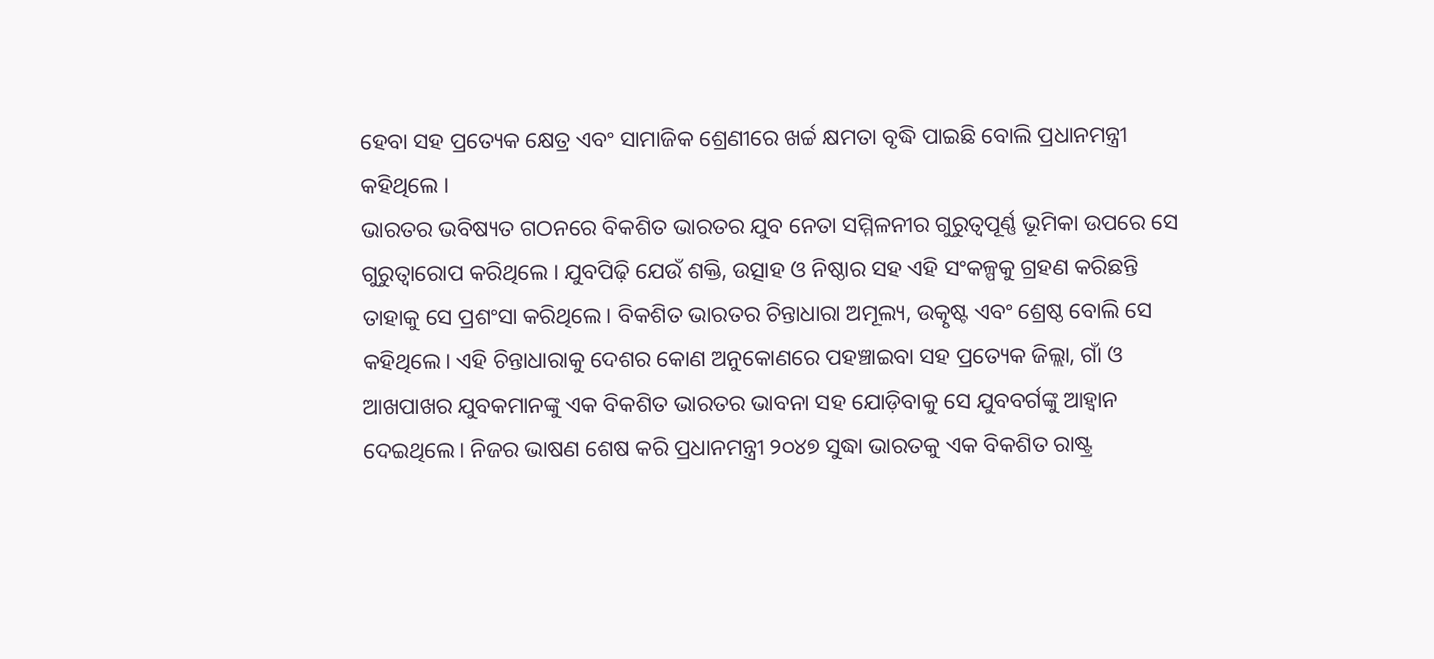ହେବା ସହ ପ୍ରତ୍ୟେକ କ୍ଷେତ୍ର ଏବଂ ସାମାଜିକ ଶ୍ରେଣୀରେ ଖର୍ଚ୍ଚ କ୍ଷମତା ବୃଦ୍ଧି ପାଇଛି ବୋଲି ପ୍ରଧାନମନ୍ତ୍ରୀ କହିଥିଲେ ।
ଭାରତର ଭବିଷ୍ୟତ ଗଠନରେ ବିକଶିତ ଭାରତର ଯୁବ ନେତା ସମ୍ମିଳନୀର ଗୁରୁତ୍ୱପୂର୍ଣ୍ଣ ଭୂମିକା ଉପରେ ସେ ଗୁରୁତ୍ୱାରୋପ କରିଥିଲେ । ଯୁବପିଢ଼ି ଯେଉଁ ଶକ୍ତି, ଉତ୍ସାହ ଓ ନିଷ୍ଠାର ସହ ଏହି ସଂକଳ୍ପକୁ ଗ୍ରହଣ କରିଛନ୍ତି ତାହାକୁ ସେ ପ୍ରଶଂସା କରିଥିଲେ। ବିକଶିତ ଭାରତର ଚିନ୍ତାଧାରା ଅମୂଲ୍ୟ, ଉତ୍କୃଷ୍ଟ ଏବଂ ଶ୍ରେଷ୍ଠ ବୋଲି ସେ କହିଥିଲେ। ଏହି ଚିନ୍ତାଧାରାକୁ ଦେଶର କୋଣ ଅନୁକୋଣରେ ପହଞ୍ଚାଇବା ସହ ପ୍ରତ୍ୟେକ ଜିଲ୍ଲା, ଗାଁ ଓ ଆଖପାଖର ଯୁବକମାନଙ୍କୁ ଏକ ବିକଶିତ ଭାରତର ଭାବନା ସହ ଯୋଡ଼ିବାକୁ ସେ ଯୁବବର୍ଗଙ୍କୁ ଆହ୍ୱାନ ଦେଇଥିଲେ। ନିଜର ଭାଷଣ ଶେଷ କରି ପ୍ରଧାନମନ୍ତ୍ରୀ ୨୦୪୭ ସୁଦ୍ଧା ଭାରତକୁ ଏକ ବିକଶିତ ରାଷ୍ଟ୍ର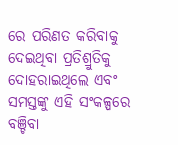ରେ ପରିଣତ କରିବାକୁ ଦେଇଥିବା ପ୍ରତିଶ୍ରୁତିକୁ ଦୋହରାଇଥିଲେ ଏବଂ ସମସ୍ତଙ୍କୁ ଏହି ସଂକଳ୍ପରେ ବଞ୍ଚିବା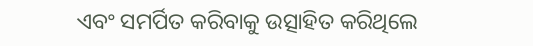ଏବଂ ସମର୍ପିତ କରିବାକୁ ଉତ୍ସାହିତ କରିଥିଲେ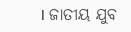। ଜାତୀୟ ଯୁବ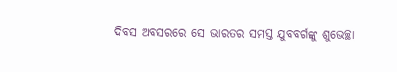ଦିବସ ଅବସରରେ ସେ ଭାରତର ସମସ୍ତ ଯୁବବର୍ଗଙ୍କୁ ଶୁଭେଚ୍ଛା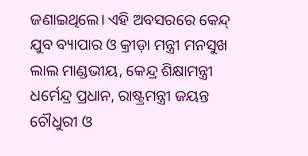ଜଣାଇଥିଲେ। ଏହି ଅବସରରେ କେନ୍ଦ୍ ଯୁବ ବ୍ୟାପାର ଓ କ୍ରୀଡ଼ା ମନ୍ତ୍ରୀ ମନସୁଖ ଲାଲ ମାଣ୍ଡଭୀୟ, କେନ୍ଦ୍ର ଶିକ୍ଷାମନ୍ତ୍ରୀ ଧର୍ମେନ୍ଦ୍ର ପ୍ରଧାନ, ରାଷ୍ଟ୍ରମନ୍ତ୍ରୀ ଜୟନ୍ତ ଚୌଧୁରୀ ଓ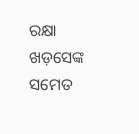ରକ୍ଷା ଖଡ଼ସେଙ୍କ ସମେତ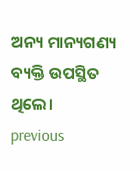ଅନ୍ୟ ମାନ୍ୟଗଣ୍ୟ ବ୍ୟକ୍ତି ଉପସ୍ଥିତ ଥିଲେ।
previous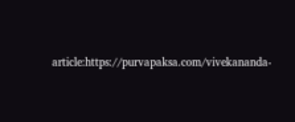article:https://purvapaksa.com/vivekananda-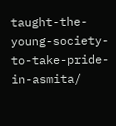taught-the-young-society-to-take-pride-in-asmita/